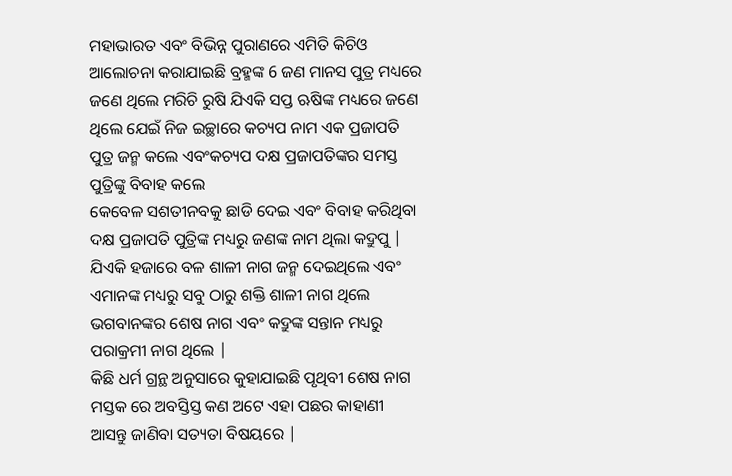ମହାଭାରତ ଏବଂ ବିଭିନ୍ନ ପୁରାଣରେ ଏମିତି କିଚିଓ ଆଲୋଚନା କରାଯାଇଛି ବ୍ରହ୍ମଙ୍କ 6 ଜଣ ମାନସ ପୁତ୍ର ମଧ୍ୟରେ ଜଣେ ଥିଲେ ମରିଚି ରୁଷି ଯିଏକି ସପ୍ତ ଋଷିଙ୍କ ମଧ୍ୟରେ ଜଣେ ଥିଲେ ଯେଇଁ ନିଜ ଇଚ୍ଛାରେ କଚ୍ୟପ ନାମ ଏକ ପ୍ରଜାପତି ପୁତ୍ର ଜନ୍ମ କଲେ ଏବଂକଚ୍ୟପ ଦକ୍ଷ ପ୍ରଜାପତିଙ୍କର ସମସ୍ତ ପୁତ୍ରିଙ୍କୁ ବିବାହ କଲେ
କେବେଳ ସଶତୀନବକୁ ଛାଡି ଦେଇ ଏବଂ ବିବାହ କରିଥିବା ଦକ୍ଷ ପ୍ରଜାପତି ପୁତ୍ରିଙ୍କ ମଧ୍ୟରୁ ଜଣଙ୍କ ନାମ ଥିଲା କଦ୍ରୁପୁ | ଯିଏକି ହଜାରେ ବଳ ଶାଳୀ ନାଗ ଜନ୍ମ ଦେଇଥିଲେ ଏବଂ ଏମାନଙ୍କ ମଧ୍ୟରୁ ସବୁ ଠାରୁ ଶକ୍ତି ଶାଳୀ ନାଗ ଥିଲେ ଭଗବାନଙ୍କର ଶେଷ ନାଗ ଏବଂ କଦ୍ରୁଙ୍କ ସନ୍ତାନ ମଧ୍ୟରୁ ପରାକ୍ରମୀ ନାଗ ଥିଲେ |
କିଛି ଧର୍ମ ଗ୍ରନ୍ଥ ଅନୁସାରେ କୁହାଯାଇଛି ପୃଥିବୀ ଶେଷ ନାଗ ମସ୍ତକ ରେ ଅବସ୍ତିସ୍ତ କଣ ଅଟେ ଏହା ପଛର କାହାଣୀ ଆସନ୍ତୁ ଜାଣିବା ସତ୍ୟତା ବିଷୟରେ |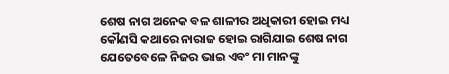ଶେଷ ନାଗ ଅନେକ ବଳ ଶାଳୀର ଅଧିକାରୀ ହୋଇ ମଧ୍ୟ କୌଣସି କଥାରେ ନାରାଜ ହୋଇ ରାଗିଯାଇ ଶେଷ ନାଗ ଯେତେବେଳେ ନିଜର ଭାଇ ଏବଂ ମା ମାନଙ୍କୁ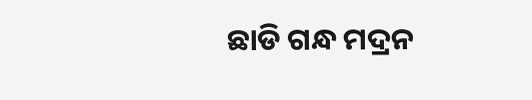ଛାଡି ଗନ୍ଧ ମଦ୍ରନ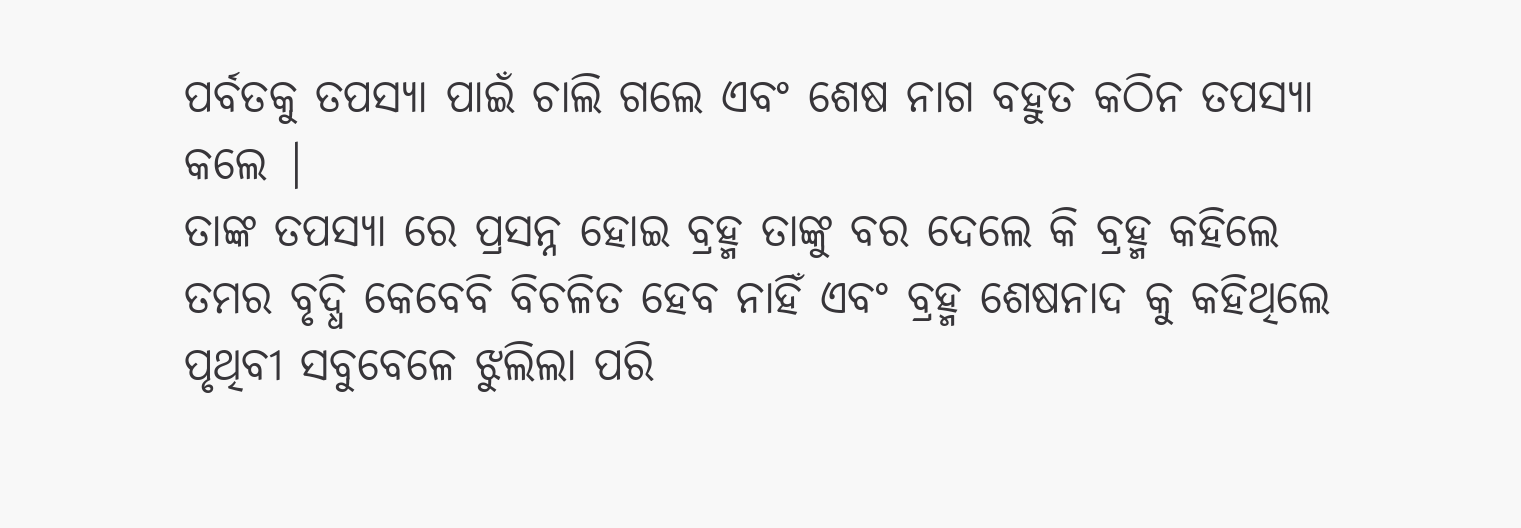ପର୍ବତକୁ ତପସ୍ୟା ପାଇଁ ଚାଲି ଗଲେ ଏବଂ ଶେଷ ନାଗ ବହୁତ କଠିନ ତପସ୍ୟା କଲେ |
ତାଙ୍କ ତପସ୍ୟା ରେ ପ୍ରସନ୍ନ ହୋଇ ବ୍ରହ୍ମ ତାଙ୍କୁ ବର ଦେଲେ କି ବ୍ରହ୍ମ କହିଲେ ତମର ବୃଦ୍ଧି କେବେବି ବିଚଳିତ ହେବ ନାହିଁ ଏବଂ ବ୍ରହ୍ମ ଶେଷନାଦ କୁ କହିଥିଲେ ପୃଥିବୀ ସବୁବେଳେ ଝୁଲିଲା ପରି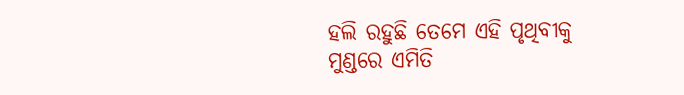ହଲି ରହୁଛି ତେମେ ଏହି ପୃଥିବୀକୁ ମୁଣ୍ଡରେ ଏମିତି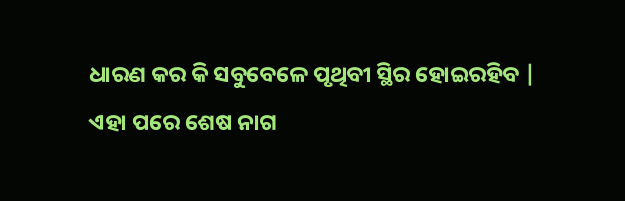ଧାରଣ କର କି ସବୁବେଳେ ପୃଥିବୀ ସ୍ଥିର ହୋଇରହିବ |
ଏହା ପରେ ଶେଷ ନାଗ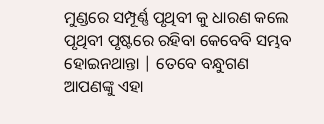ମୁଣ୍ଡରେ ସମ୍ପୂର୍ଣ୍ଣ ପୃଥିବୀ କୁ ଧାରଣ କଲେ ପୃଥିବୀ ପୃଷ୍ଟରେ ରହିବା କେବେବି ସମ୍ଭବ ହୋଇନଥାନ୍ତା | ତେବେ ବନ୍ଧୁଗଣ ଆପଣଙ୍କୁ ଏହା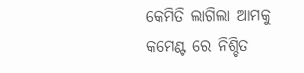କେମିତି ଲାଗିଲା ଆମକୁ କମେଣ୍ଟ ରେ ନିଶ୍ଚିତ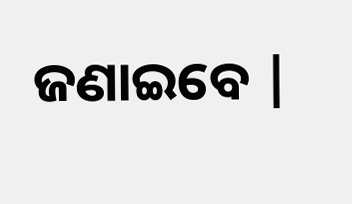ଜଣାଇବେ |